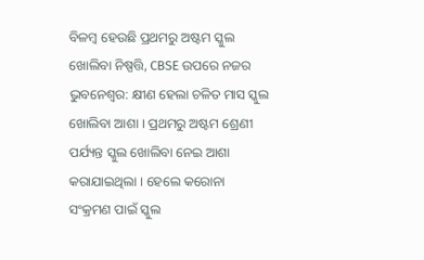ବିଳମ୍ବ ହେଉଛି ପ୍ରଥମରୁ ଅଷ୍ଟମ ସ୍କୁଲ ଖୋଲିବା ନିଷ୍ପତ୍ତି, CBSE ଉପରେ ନଜର
ଭୁବନେଶ୍ୱର: କ୍ଷୀଣ ହେଲା ଚଳିତ ମାସ ସ୍କୁଲ ଖୋଲିବା ଆଶା । ପ୍ରଥମରୁ ଅଷ୍ଟମ ଶ୍ରେଣୀ ପର୍ଯ୍ୟନ୍ତ ସ୍କୁଲ ଖୋଲିବା ନେଇ ଆଶା କରାଯାଇଥିଲା । ହେଲେ କରୋନା ସଂକ୍ରମଣ ପାଇଁ ସ୍କୁଲ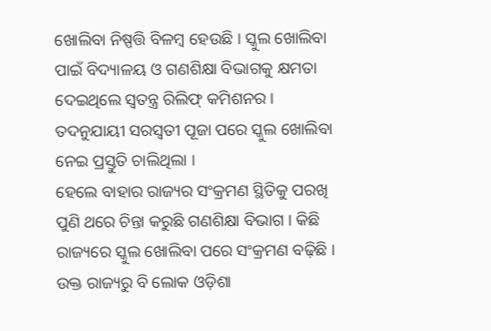ଖୋଲିବା ନିଷ୍ପତ୍ତି ବିଳମ୍ବ ହେଉଛି । ସ୍କୁଲ ଖୋଲିବା ପାଇଁ ବିଦ୍ୟାଳୟ ଓ ଗଣଶିକ୍ଷା ବିଭାଗକୁ କ୍ଷମତା ଦେଇଥିଲେ ସ୍ୱତନ୍ତ୍ର ରିଲିଫ୍ କମିଶନର । ତଦନୁଯାୟୀ ସରସ୍ୱତୀ ପୂଜା ପରେ ସ୍କୁଲ ଖୋଲିବା ନେଇ ପ୍ରସ୍ତୁତି ଚାଲିଥିଲା ।
ହେଲେ ବାହାର ରାଜ୍ୟର ସଂକ୍ରମଣ ସ୍ଥିତିକୁ ପରଖି ପୁଣି ଥରେ ଚିନ୍ତା କରୁଛି ଗଣଶିକ୍ଷା ବିଭାଗ । କିଛି ରାଜ୍ୟରେ ସ୍କୁଲ ଖୋଲିବା ପରେ ସଂକ୍ରମଣ ବଢ଼ିଛି । ଉକ୍ତ ରାଜ୍ୟରୁ ବି ଲୋକ ଓଡ଼ିଶା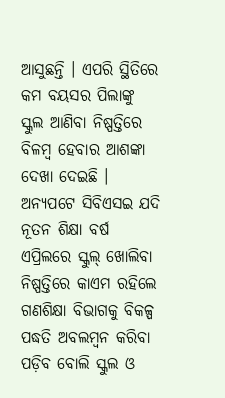ଆସୁଛନ୍ତି । ଏପରି ସ୍ଥିତିରେ କମ ବୟସର ପିଲାଙ୍କୁ ସ୍କୁଲ ଆଣିବା ନିଷ୍ପତ୍ତିରେ ବିଳମ୍ବ ହେବାର ଆଶଙ୍କା ଦେଖା ଦେଇଛି ।
ଅନ୍ୟପଟେ ସିବିଏସଇ ଯଦି ନୂତନ ଶିକ୍ଷା ବର୍ଷ ଏପ୍ରିଲରେ ସ୍କୁଲ୍ ଖୋଲିବା ନିଷ୍ପତ୍ତିରେ କାଏମ ରହିଲେ ଗଣଶିକ୍ଷା ବିଭାଗକୁ ବିକଳ୍ପ ପଦ୍ଧତି ଅବଲମ୍ବନ କରିବା ପଡ଼ିବ ବୋଲି ସ୍କୁଲ ଓ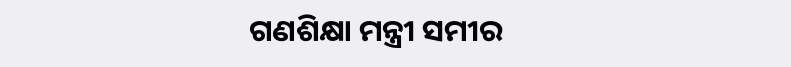ଗଣଶିକ୍ଷା ମନ୍ତ୍ରୀ ସମୀର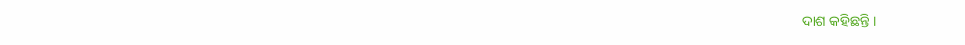ଦାଶ କହିଛନ୍ତି ।